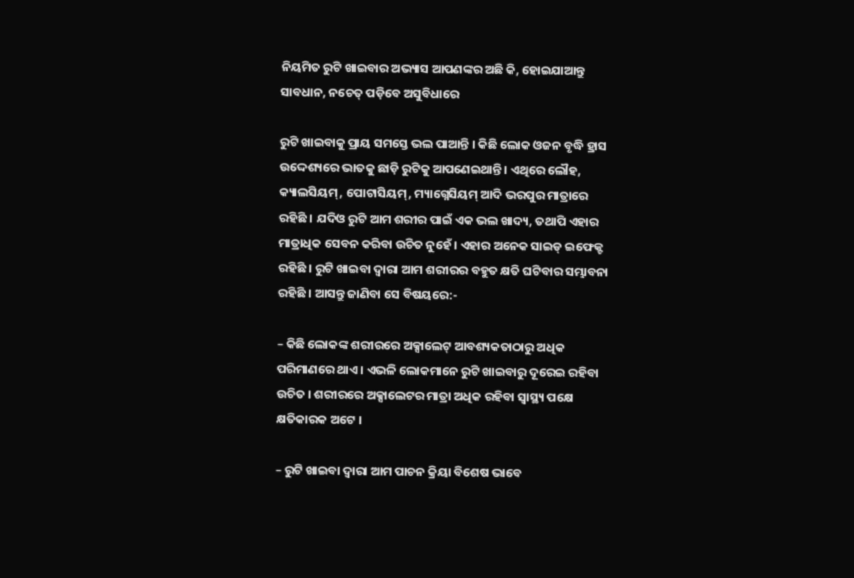ନିୟମିତ ରୁଟି ଖାଇବାର ଅଭ୍ୟାସ ଆପଣଙ୍କର ଅଛି କି, ହୋଇଯାଆନ୍ତୁ ସାବଧାନ, ନଚେତ୍ ପଡ଼ିବେ ଅସୁବିଧାରେ

ରୁଟି ଖାଇବାକୁ ପ୍ରାୟ ସମସ୍ତେ ଭଲ ପାଆନ୍ତି । କିଛି ଲୋକ ଓଜନ ବୃଦ୍ଧି ହ୍ରାସ ଉଦ୍ଦେଶ୍ୟରେ ଭାତକୁ ଛାଡ଼ି ରୁଟିକୁ ଆପଣେଇଥାନ୍ତି । ଏଥିରେ ଲୌହ, କ୍ୟାଲସିୟମ୍, ପୋଟାସିୟମ୍, ମ୍ୟାଗ୍ନେସିୟମ୍ ଆଦି ଭରପୁର ମାତ୍ରାରେ ରହିଛି । ଯଦିଓ ରୁଟି ଆମ ଶରୀର ପାଇଁ ଏକ ଭଲ ଖାଦ୍ୟ, ତଥାପି ଏହାର ମାତ୍ରାଧିକ ସେବନ କରିବା ଉଚିତ ନୁହେଁ । ଏହାର ଅନେକ ସାଇଡ୍ ଇଫେକ୍ଟ ରହିଛି । ରୁଟି ଖାଇବା ଦ୍ୱାରା ଆମ ଶରୀରର ବହୁତ କ୍ଷତି ଘଟିବାର ସମ୍ଭାବନା ରହିଛି । ଆସନ୍ତୁ ଜାଣିବା ସେ ବିଷୟରେ:-

– କିଛି ଲୋକଙ୍କ ଶରୀରରେ ଅକ୍ସାଲେଟ୍ ଆବଶ୍ୟକତାଠାରୁ ଅଧିକ ପରିମାଣରେ ଥାଏ । ଏଭଳି ଲୋକମାନେ ରୁଟି ଖାଇବାରୁ ଦୂରେଇ ରହିବା ଉଚିତ । ଶରୀରରେ ଅକ୍ସାଲେଟର ମାତ୍ରା ଅଧିକ ରହିବା ସ୍ୱାସ୍ଥ୍ୟ ପକ୍ଷେ କ୍ଷତିକାରକ ଅଟେ ।

– ରୁଟି ଖାଇବା ଦ୍ୱାରା ଆମ ପାଚନ କ୍ରିୟା ବିଶେଷ ଭାବେ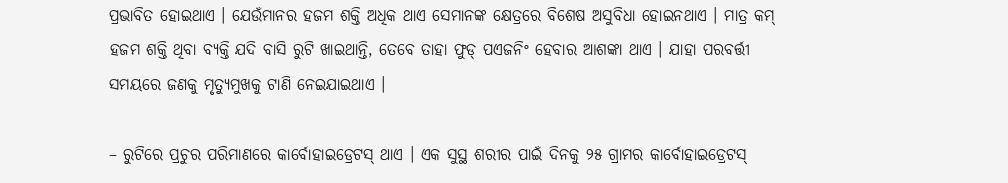ପ୍ରଭାବିତ ହୋଇଥାଏ । ଯେଉଁମାନର ହଜମ ଶକ୍ତି ଅଧିକ ଥାଏ ସେମାନଙ୍କ କ୍ଷେତ୍ରରେ ବିଶେଷ ଅସୁବିଧା ହୋଇନଥାଏ । ମାତ୍ର କମ୍ ହଜମ ଶକ୍ତି ଥିବା ବ୍ୟକ୍ତି ଯଦି ବାସି ରୁଟି ଖାଇଥାନ୍ତି, ତେବେ ତାହା ଫୁଡ୍ ପଏଜନିଂ ହେବାର ଆଶଙ୍କା ଥାଏ । ଯାହା ପରବର୍ତ୍ତୀ ସମୟରେ ଜଣକୁ ମୃତ୍ୟୁମୁଖକୁ ଟାଣି ନେଇଯାଇଥାଏ ।

– ରୁଟିରେ ପ୍ରଚୁର ପରିମାଣରେ କାର୍ବୋହାଇଡ୍ରେଟସ୍ ଥାଏ । ଏକ ସୁସ୍ଥ ଶରୀର ପାଇଁ ଦିନକୁ ୨୫ ଗ୍ରାମର କାର୍ବୋହାଇଡ୍ରେଟସ୍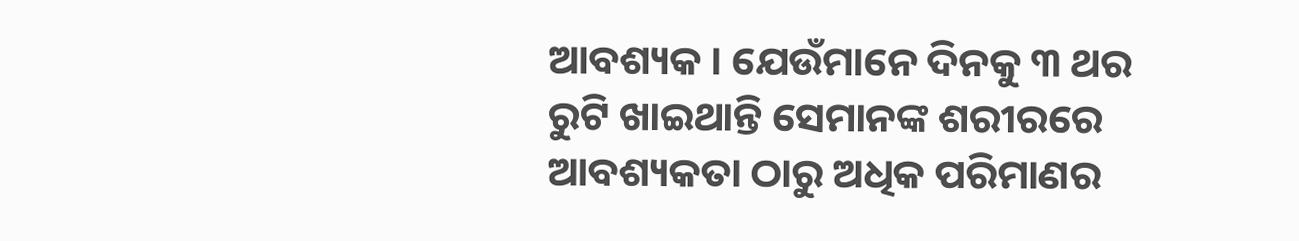ଆବଶ୍ୟକ । ଯେଉଁମାନେ ଦିନକୁ ୩ ଥର ରୁଟି ଖାଇଥାନ୍ତି ସେମାନଙ୍କ ଶରୀରରେ ଆବଶ୍ୟକତା ଠାରୁ ଅଧିକ ପରିମାଣର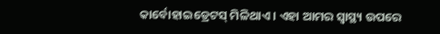କାର୍ବୋହାଇଡ୍ରେଟସ୍ ମିଳିଥାଏ । ଏହା ଆମର ସ୍ୱାସ୍ଥ୍ୟ ଉପରେ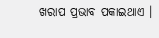ଖରାପ ପ୍ରଭାବ ପକାଇଥାଏ ।